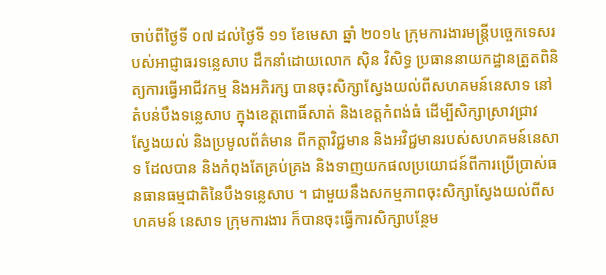ចាប់ពីថ្ងៃទី ០៧ ដល់ថ្ងៃទី ១១ ខែមេសា ឆ្នាំ ២០១៤ ក្រុមការងារមន្ត្រីបច្ចេកទេសរបស់អាជ្ញាធរទន្លេសាប ដឹកនាំដោយលោក ស៊ិន វិសិទ្ធ ប្រធាននាយកដ្ឋានត្រួតពិនិត្យការធ្វើអាជីវកម្ម និងអភិរក្ស បានចុះសិក្សាស្វែងយល់ពីសហគមន៍នេសាទ នៅតំបន់បឹងទន្លេសាប ក្នុងខេត្តពោធិ៍សាត់ និងខេត្តកំពង់ធំ ដើម្បីសិក្សាស្រាវជ្រាវ ស្វែងយល់ និងប្រមូលព័ត៌មាន ពីកត្តាវិជ្ជមាន និងអវិជ្ជមានរបស់សហគមន៍នេសាទ ដែលបាន និងកំពុងតែគ្រប់គ្រង និងទាញយកផលប្រយោជន៍ពីការប្រើប្រាស់ធនធានធម្មជាតិនៃបឹងទន្លេសាប ។ ជាមួយនឹងសកម្មភាពចុះសិក្សាស្វែងយល់ពីសហគមន៍ នេសាទ ក្រុមការងារ ក៏បានចុះធ្វើការសិក្សាបន្ថែម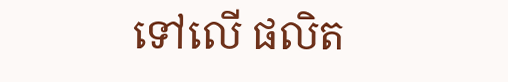ទៅលើ ផលិត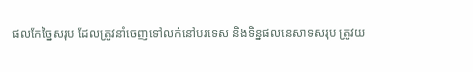ផលកែច្នៃសរុប ដែលត្រូវនាំចេញទៅលក់នៅបរទេស និងទិន្នផលនេសាទសរុប ត្រូវយ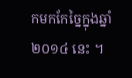កមកកែច្នៃក្នុងឆ្នាំ ២០១៤ នេះ ។